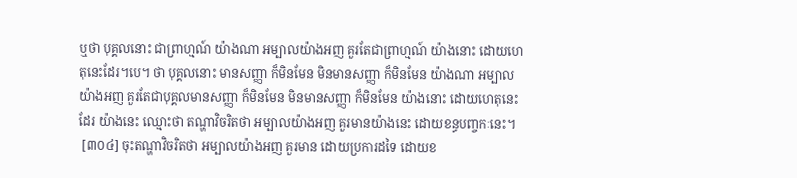ឬថា បុគ្គលនោះ ជាព្រាហ្មណ៍ យ៉ាងណា អម្បាលយ៉ាងអញ គួរតែជាព្រាហ្មណ៍ យ៉ាងនោះ ដោយហេតុនេះដែរ។បេ។ ថា បុគ្គលនោះ មានសញ្ញា ក៏មិនមែន មិនមានសញ្ញា ក៏មិនមែន យ៉ាងណា អម្បាលយ៉ាងអញ គួរតែជាបុគ្គលមានសញ្ញា ក៏មិនមែន មិនមានសញ្ញា ក៏មិនមែន យ៉ាងនោះ ដោយហេតុនេះដែរ យ៉ាងនេះ ឈ្មោះថា តណ្ហាវិចរិតថា អម្បាលយ៉ាងអញ គួរមានយ៉ាងនេះ ដោយខន្ធបញ្ចកៈនេះ។
 [៣០៤] ចុះតណ្ហាវិចរិតថា អម្បាលយ៉ាងអញ គួរមាន ដោយប្រការដទៃ ដោយខ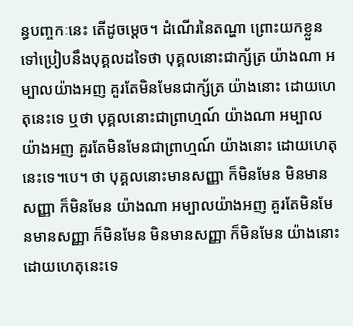ន្ធបញ្ចកៈនេះ តើដូចម្ដេច។ ដំណើរនៃតណ្ហា ព្រោះយកខ្លួនទៅប្រៀបនឹងបុគ្គលដទៃថា បុគ្គលនោះជាក្ស័ត្រ យ៉ាងណា អម្បាលយ៉ាងអញ គួរតែមិនមែនជាក្ស័ត្រ យ៉ាងនោះ ដោយហេតុនេះទេ ឬថា បុគ្គលនោះជាព្រាហ្មណ៍ យ៉ាងណា អម្បាលយ៉ាងអញ គួរតែមិនមែនជាព្រាហ្មណ៍ យ៉ាងនោះ ដោយហេតុនេះទេ។បេ។ ថា បុគ្គលនោះមានសញ្ញា ក៏មិនមែន មិនមានសញ្ញា ក៏មិនមែន យ៉ាងណា អម្បាលយ៉ាងអញ គួរតែមិនមែនមានសញ្ញា ក៏មិនមែន មិនមានសញ្ញា ក៏មិនមែន យ៉ាងនោះ ដោយហេតុនេះទេ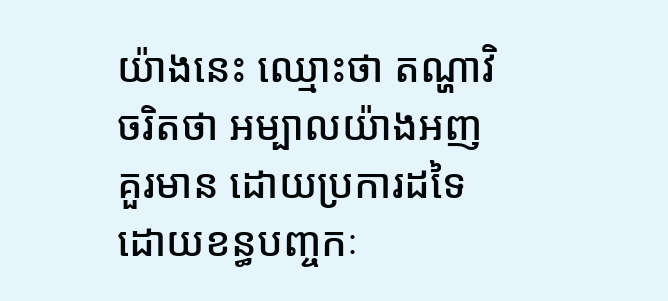យ៉ាងនេះ ឈ្មោះថា តណ្ហាវិចរិតថា អម្បាលយ៉ាងអញ គួរមាន ដោយប្រការដទៃ ដោយខន្ធបញ្ចកៈ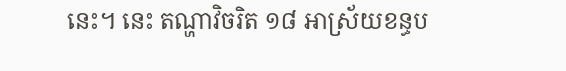នេះ។ នេះ តណ្ហាវិចរិត ១៨ អាស្រ័យខន្ធប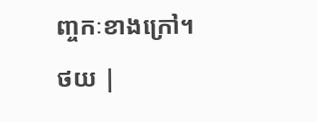ញ្ចកៈខាងក្រៅ។
ថយ |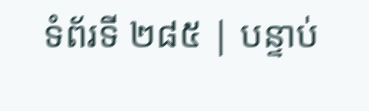ទំព័រទី ២៨៥ | បន្ទាប់